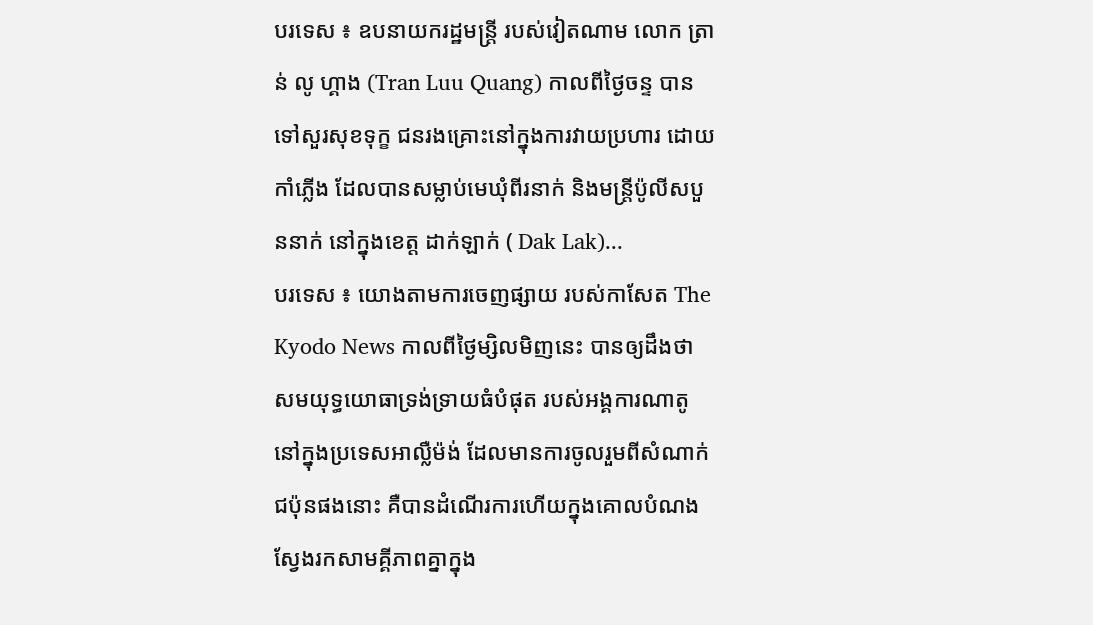បរទេស ៖ ឧបនាយករដ្ឋមន្ត្រី របស់វៀតណាម លោក ត្រាន់ លូ ហ្គាង (Tran Luu Quang) កាលពីថ្ងៃចន្ទ បានទៅសួរសុខទុក្ខ ជនរងគ្រោះនៅក្នុងការវាយប្រហារ ដោយកាំភ្លើង ដែលបានសម្លាប់មេឃុំពីរនាក់ និងមន្ត្រីប៉ូលីសបួននាក់ នៅក្នុងខេត្ត ដាក់ឡាក់ ( Dak Lak)...
បរទេស ៖ យោងតាមការចេញផ្សាយ របស់កាសែត The Kyodo News កាលពីថ្ងៃម្សិលមិញនេះ បានឲ្យដឹងថា សមយុទ្ធយោធាទ្រង់ទ្រាយធំបំផុត របស់អង្គការណាតូ នៅក្នុងប្រទេសអាល្លឺម៉ង់ ដែលមានការចូលរួមពីសំណាក់ជប៉ុនផងនោះ គឺបានដំណើរការហើយក្នុងគោលបំណង ស្វែងរកសាមគ្គីភាពគ្នាក្នុង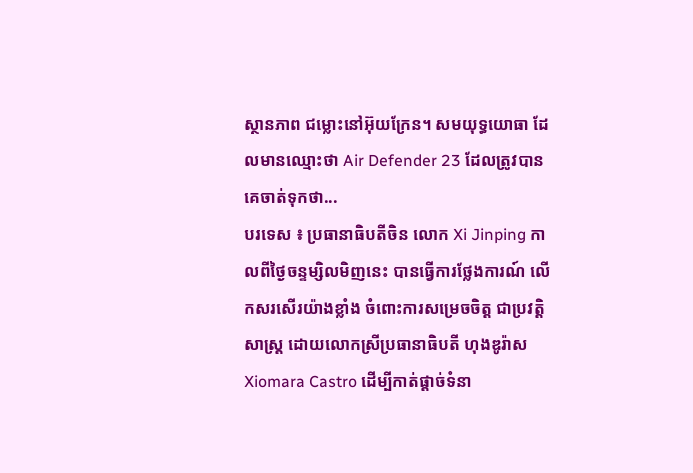ស្ថានភាព ជម្លោះនៅអ៊ុយក្រែន។ សមយុទ្ធយោធា ដែលមានឈ្មោះថា Air Defender 23 ដែលត្រូវបានគេចាត់ទុកថា...
បរទេស ៖ ប្រធានាធិបតីចិន លោក Xi Jinping កាលពីថ្ងៃចន្ទម្សិលមិញនេះ បានធ្វើការថ្លែងការណ៍ លើកសរសើរយ៉ាងខ្លាំង ចំពោះការសម្រេចចិត្ត ជាប្រវត្តិសាស្ត្រ ដោយលោកស្រីប្រធានាធិបតី ហុងឌូរ៉ាស Xiomara Castro ដើម្បីកាត់ផ្តាច់ទំនា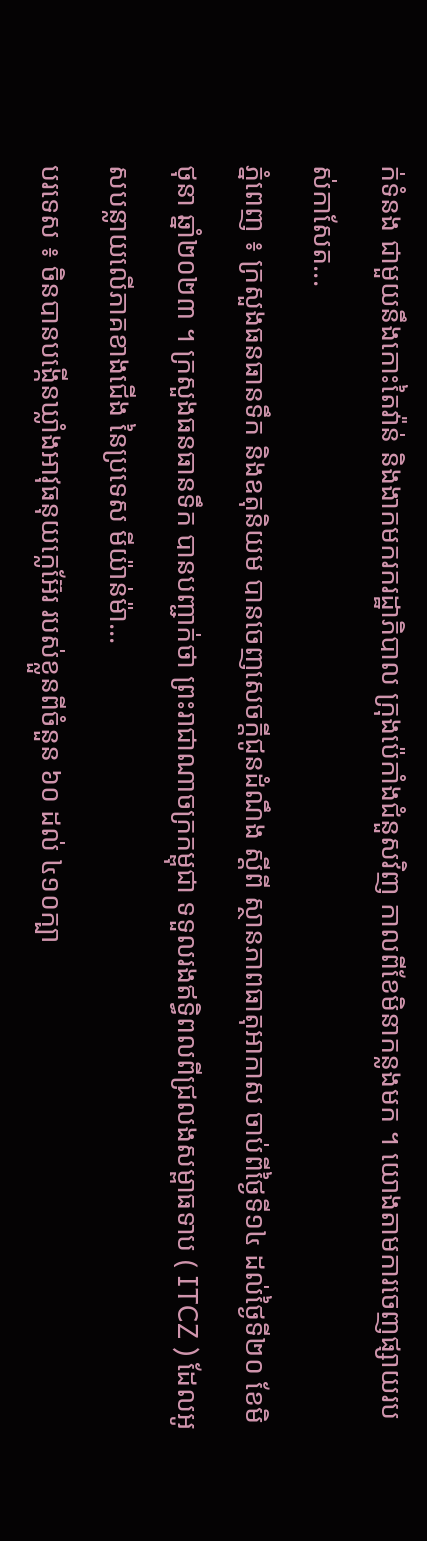ក់ទំនង ជាមួយនឹងកោះតៃវ៉ាន់ និងងាកមករករដ្ឋាភិបាល ក្រុងប៉េកាំងជំនួសវិញ កាលពីខែមិនាកន្លងមក ។ យោងតាមការចេញផ្សាយរបស់កាសែត...
ភ្នំពេញ ៖ ក្រសួងធនធានទឹក និងឧតុនិយម បានចេញសេចក្តីជូនដំណឹង ស្ដីពី ស្ថានភាពធាតុអាកាស ចាប់ពីថ្ងៃទី១៤ ដល់ថ្ងៃទី២០ ខែមិថុនា ឆ្នាំ២០២៣ ។ ក្រសួងធនធានទឹក បានបញ្ជាក់ថា ព្រះរាជាណាចក្រកម្ពុជា ទទួលរងឥទ្ធិពលពីជ្រលងសម្ពាធទាប ( ITCZ ) ដែលអូសបន្លាយលើភាគខាងជើង នៃប្រទេស មីយ៉ាន់ម៉ា...
បរទេស ៖ ចិនបានបង្កើនឃ្លាំងអាវុធនុយក្លេអ៊ែរ របស់ខ្លួនពីចំនួន ៦០ ដល់ ៤១០ក្បា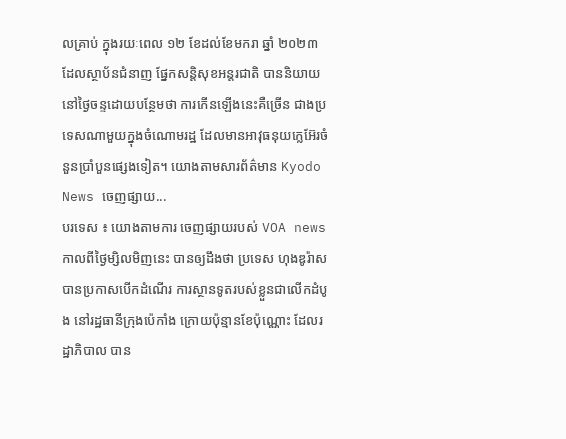លគ្រាប់ ក្នុងរយៈពេល ១២ ខែដល់ខែមករា ឆ្នាំ ២០២៣ ដែលស្ថាប័នជំនាញ ផ្នែកសន្តិសុខអន្តរជាតិ បាននិយាយនៅថ្ងៃចន្ទដោយបន្ថែមថា ការកើនឡើងនេះគឺច្រើន ជាងប្រទេសណាមួយក្នុងចំណោមរដ្ឋ ដែលមានអាវុធនុយក្លេអ៊ែរចំនួនប្រាំបួនផ្សេងទៀត។ យោងតាមសារព័ត៌មាន Kyodo News ចេញផ្សាយ...
បរទេស ៖ យោងតាមការ ចេញផ្សាយរបស់ VOA news កាលពីថ្ងៃម្សិលមិញនេះ បានឲ្យដឹងថា ប្រទេស ហុងឌូរ៉ាស បានប្រកាសបើកដំណើរ ការស្ថានទូតរបស់ខ្លួនជាលើកដំបូង នៅរដ្ឋធានីក្រុងប៉េកាំង ក្រោយប៉ុន្មានខែប៉ុណ្ណោះ ដែលរដ្ឋាភិបាល បាន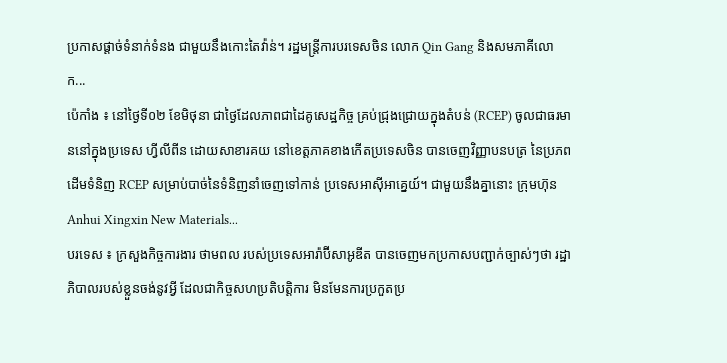ប្រកាសផ្តាច់ទំនាក់ទំនង ជាមួយនឹងកោះតៃវ៉ាន់។ រដ្ឋមន្ត្រីការបរទេសចិន លោក Qin Gang និងសមភាគីលោក...
ប៉េកាំង ៖ នៅថ្ងៃទី០២ ខែមិថុនា ជាថ្ងៃដែលភាពជាដៃគូសេដ្ឋកិច្ច គ្រប់ជ្រុងជ្រោយក្នុងតំបន់ (RCEP) ចូលជាធរមាននៅក្នុងប្រទេស ហ្វីលីពីន ដោយសាខារគយ នៅខេត្តភាគខាងកើតប្រទេសចិន បានចេញវិញ្ញាបនបត្រ នៃប្រភពដើមទំនិញ RCEP សម្រាប់បាច់នៃទំនិញនាំចេញទៅកាន់ ប្រទេសអាស៊ីអាគ្នេយ៍។ ជាមួយនឹងគ្នានោះ ក្រុមហ៊ុន Anhui Xingxin New Materials...
បរទេស ៖ ក្រសួងកិច្ចការងារ ថាមពល របស់ប្រទេសអារ៉ាប៊ីសាអូឌីត បានចេញមកប្រកាសបញ្ជាក់ច្បាស់ៗថា រដ្ឋាភិបាលរបស់ខ្លួនចង់នូវអ្វី ដែលជាកិច្ចសហប្រតិបត្តិការ មិនមែនការប្រកួតប្រ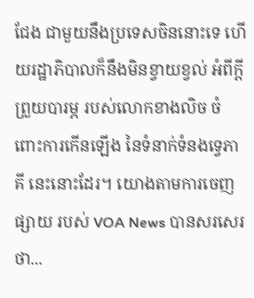ជែង ជាមួយនឹងប្រទេសចិននោះទេ ហើយរដ្ឋាភិបាលក៏នឹងមិនខ្វាយខ្វល់ អំពីក្តីព្រួយបារម្ភ របស់លោកខាងលិច ចំពោះការកើនឡើង នៃទំនាក់ទំនងទ្វេភាគី នេះនោះដែរ។ យោងតាមការចេញ ផ្សាយ របស់ VOA News បានសរសេរថា...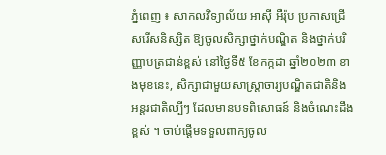ភ្នំពេញ ៖ សាកលវិទ្យាល័យ អាស៊ី អឺរ៉ុប ប្រកាសជ្រើសរើសនិស្សិត ឱ្យចូលសិក្សាថ្នាក់បណ្ឌិត និងថ្នាក់បរិញ្ញាបត្រជាន់ខ្ពស់ នៅថ្ងៃទី៥ ខែកក្កដា ឆ្នាំ២០២៣ ខាងមុខនេះ, សិក្សាជាមួយសាស្រ្តាចារ្យបណ្ឌិតជាតិនិងអន្តរជាតិល្បីៗ ដែលមានបទពិសោធន៍ និងចំណេះដឹងខ្ពស់ ។ ចាប់ផ្តើមទទួលពាក្យចូល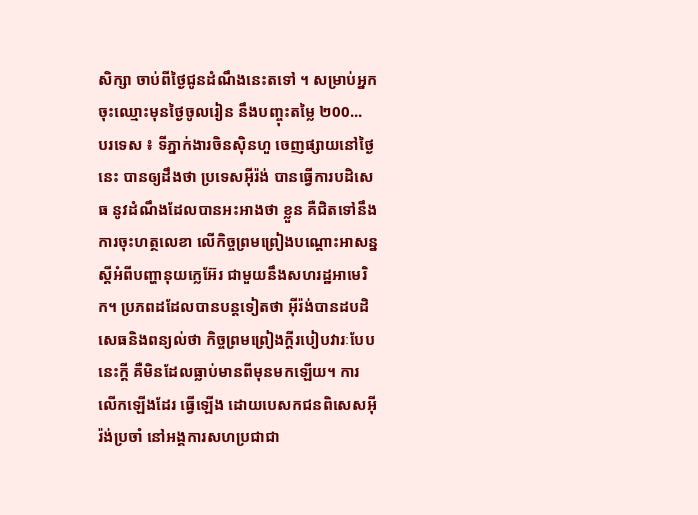សិក្សា ចាប់ពីថ្ងៃជូនដំណឹងនេះតទៅ ។ សម្រាប់អ្នកចុះឈ្មោះមុនថ្ងៃចូលរៀន នឹងបញ្ចុះតម្លៃ ២00...
បរទេស ៖ ទីភ្នាក់ងារចិនស៊ិនហួ ចេញផ្សាយនៅថ្ងៃនេះ បានឲ្យដឹងថា ប្រទេសអ៊ីរ៉ង់ បានធ្វើការបដិសេធ នូវដំណឹងដែលបានអះអាងថា ខ្លួន គឺជិតទៅនឹងការចុះហត្ថលេខា លើកិច្ចព្រមព្រៀងបណ្តោះអាសន្ន ស្តីអំពីបញ្ហានុយក្លេអ៊ែរ ជាមួយនឹងសហរដ្ឋអាមេរិក។ ប្រភពដដែលបានបន្តទៀតថា អ៊ីរ៉ង់បានដបដិសេធនិងពន្យល់ថា កិច្ចព្រមព្រៀងក្តីរបៀបវារៈបែបនេះក្តី គឺមិនដែលធ្លាប់មានពីមុនមកឡើយ។ ការលើកឡើងដែរ ធ្វើឡើង ដោយបេសកជនពិសេសអ៊ីរ៉ង់ប្រចាំ នៅអង្គការសហប្រជាជា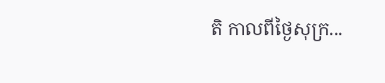តិ កាលពីថ្ងៃសុក្រ...